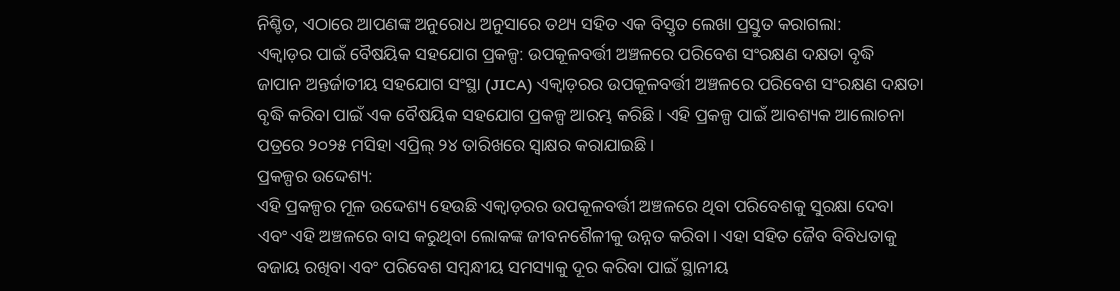ନିଶ୍ଚିତ, ଏଠାରେ ଆପଣଙ୍କ ଅନୁରୋଧ ଅନୁସାରେ ତଥ୍ୟ ସହିତ ଏକ ବିସ୍ତୃତ ଲେଖା ପ୍ରସ୍ତୁତ କରାଗଲା:
ଏକ୍ୱାଡ଼ର ପାଇଁ ବୈଷୟିକ ସହଯୋଗ ପ୍ରକଳ୍ପ: ଉପକୂଳବର୍ତ୍ତୀ ଅଞ୍ଚଳରେ ପରିବେଶ ସଂରକ୍ଷଣ ଦକ୍ଷତା ବୃଦ୍ଧି
ଜାପାନ ଅନ୍ତର୍ଜାତୀୟ ସହଯୋଗ ସଂସ୍ଥା (JICA) ଏକ୍ୱାଡ଼ରର ଉପକୂଳବର୍ତ୍ତୀ ଅଞ୍ଚଳରେ ପରିବେଶ ସଂରକ୍ଷଣ ଦକ୍ଷତା ବୃଦ୍ଧି କରିବା ପାଇଁ ଏକ ବୈଷୟିକ ସହଯୋଗ ପ୍ରକଳ୍ପ ଆରମ୍ଭ କରିଛି। ଏହି ପ୍ରକଳ୍ପ ପାଇଁ ଆବଶ୍ୟକ ଆଲୋଚନା ପତ୍ରରେ ୨୦୨୫ ମସିହା ଏପ୍ରିଲ୍ ୨୪ ତାରିଖରେ ସ୍ୱାକ୍ଷର କରାଯାଇଛି।
ପ୍ରକଳ୍ପର ଉଦ୍ଦେଶ୍ୟ:
ଏହି ପ୍ରକଳ୍ପର ମୂଳ ଉଦ୍ଦେଶ୍ୟ ହେଉଛି ଏକ୍ୱାଡ଼ରର ଉପକୂଳବର୍ତ୍ତୀ ଅଞ୍ଚଳରେ ଥିବା ପରିବେଶକୁ ସୁରକ୍ଷା ଦେବା ଏବଂ ଏହି ଅଞ୍ଚଳରେ ବାସ କରୁଥିବା ଲୋକଙ୍କ ଜୀବନଶୈଳୀକୁ ଉନ୍ନତ କରିବା। ଏହା ସହିତ ଜୈବ ବିବିଧତାକୁ ବଜାୟ ରଖିବା ଏବଂ ପରିବେଶ ସମ୍ବନ୍ଧୀୟ ସମସ୍ୟାକୁ ଦୂର କରିବା ପାଇଁ ସ୍ଥାନୀୟ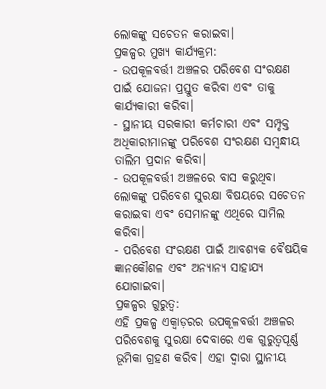ଲୋକଙ୍କୁ ସଚେତନ କରାଇବା।
ପ୍ରକଳ୍ପର ମୁଖ୍ୟ କାର୍ଯ୍ୟକ୍ରମ:
- ଉପକୂଳବର୍ତ୍ତୀ ଅଞ୍ଚଳର ପରିବେଶ ସଂରକ୍ଷଣ ପାଇଁ ଯୋଜନା ପ୍ରସ୍ତୁତ କରିବା ଏବଂ ତାକୁ କାର୍ଯ୍ୟକାରୀ କରିବା।
- ସ୍ଥାନୀୟ ସରକାରୀ କର୍ମଚାରୀ ଏବଂ ସମ୍ପୃକ୍ତ ଅଧିକାରୀମାନଙ୍କୁ ପରିବେଶ ସଂରକ୍ଷଣ ସମ୍ବନ୍ଧୀୟ ତାଲିମ ପ୍ରଦାନ କରିବା।
- ଉପକୂଳବର୍ତ୍ତୀ ଅଞ୍ଚଳରେ ବାସ କରୁଥିବା ଲୋକଙ୍କୁ ପରିବେଶ ସୁରକ୍ଷା ବିଷୟରେ ସଚେତନ କରାଇବା ଏବଂ ସେମାନଙ୍କୁ ଏଥିରେ ସାମିଲ କରିବା।
- ପରିବେଶ ସଂରକ୍ଷଣ ପାଇଁ ଆବଶ୍ୟକ ବୈଷୟିକ ଜ୍ଞାନକୌଶଳ ଏବଂ ଅନ୍ୟାନ୍ୟ ସାହାଯ୍ୟ ଯୋଗାଇବା।
ପ୍ରକଳ୍ପର ଗୁରୁତ୍ୱ:
ଏହି ପ୍ରକଳ୍ପ ଏକ୍ୱାଡ଼ରର ଉପକୂଳବର୍ତ୍ତୀ ଅଞ୍ଚଳର ପରିବେଶକୁ ସୁରକ୍ଷା ଦେବାରେ ଏକ ଗୁରୁତ୍ୱପୂର୍ଣ୍ଣ ଭୂମିକା ଗ୍ରହଣ କରିବ। ଏହା ଦ୍ୱାରା ସ୍ଥାନୀୟ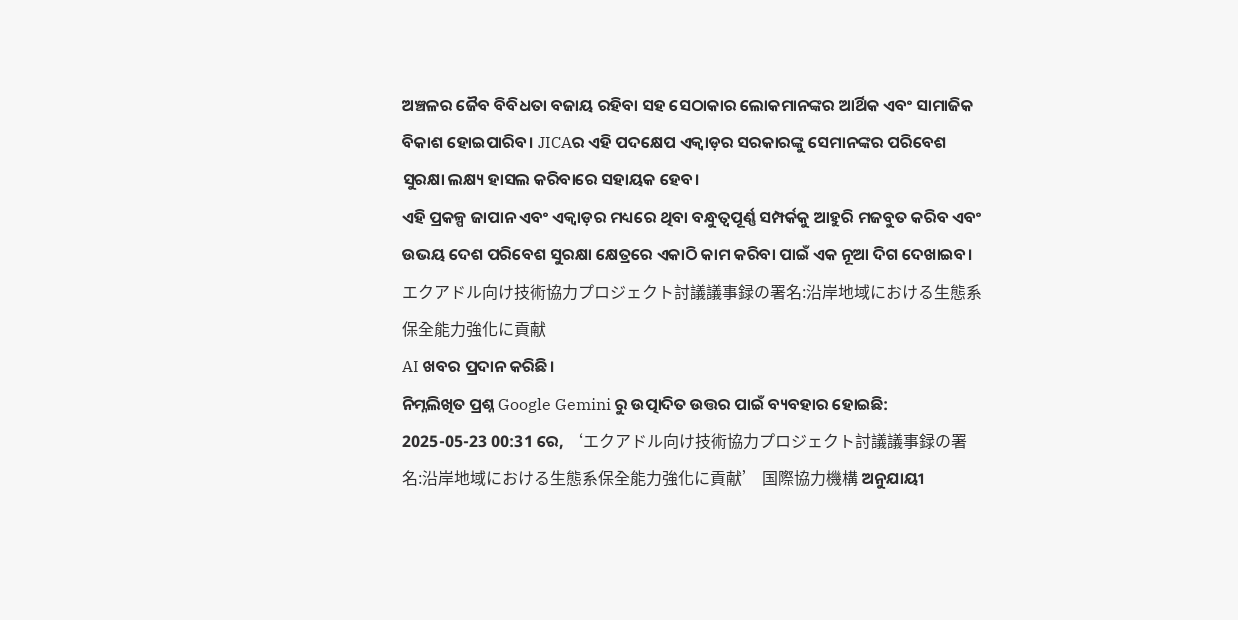ଅଞ୍ଚଳର ଜୈବ ବିବିଧତା ବଜାୟ ରହିବା ସହ ସେଠାକାର ଲୋକମାନଙ୍କର ଆର୍ଥିକ ଏବଂ ସାମାଜିକ ବିକାଶ ହୋଇପାରିବ। JICAର ଏହି ପଦକ୍ଷେପ ଏକ୍ୱାଡ଼ର ସରକାରଙ୍କୁ ସେମାନଙ୍କର ପରିବେଶ ସୁରକ୍ଷା ଲକ୍ଷ୍ୟ ହାସଲ କରିବାରେ ସହାୟକ ହେବ।
ଏହି ପ୍ରକଳ୍ପ ଜାପାନ ଏବଂ ଏକ୍ୱାଡ଼ର ମଧ୍ୟରେ ଥିବା ବନ୍ଧୁତ୍ୱପୂର୍ଣ୍ଣ ସମ୍ପର୍କକୁ ଆହୁରି ମଜବୁତ କରିବ ଏବଂ ଉଭୟ ଦେଶ ପରିବେଶ ସୁରକ୍ଷା କ୍ଷେତ୍ରରେ ଏକାଠି କାମ କରିବା ପାଇଁ ଏକ ନୂଆ ଦିଗ ଦେଖାଇବ।
エクアドル向け技術協力プロジェクト討議議事録の署名:沿岸地域における生態系保全能力強化に貢献
AI ଖବର ପ୍ରଦାନ କରିଛି।
ନିମ୍ନଲିଖିତ ପ୍ରଶ୍ନ Google Gemini ରୁ ଉତ୍ପାଦିତ ଉତ୍ତର ପାଇଁ ବ୍ୟବହାର ହୋଇଛି:
2025-05-23 00:31 ରେ, ‘エクアドル向け技術協力プロジェクト討議議事録の署名:沿岸地域における生態系保全能力強化に貢献’ 国際協力機構 ଅନୁଯାୟୀ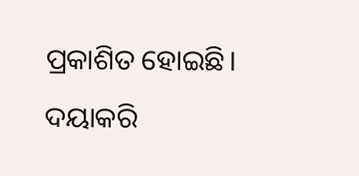ପ୍ରକାଶିତ ହୋଇଛି। ଦୟାକରି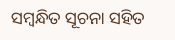ସମ୍ବନ୍ଧିତ ସୂଚନା ସହିତ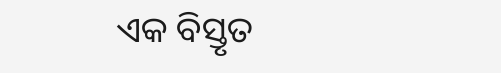ଏକ ବିସ୍ତୃତ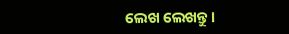ଲେଖ ଲେଖନ୍ତୁ।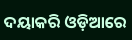ଦୟାକରି ଓଡ଼ିଆରେ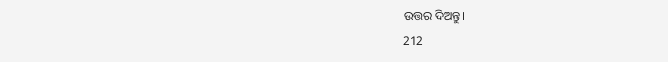ଉତ୍ତର ଦିଅନ୍ତୁ।
212